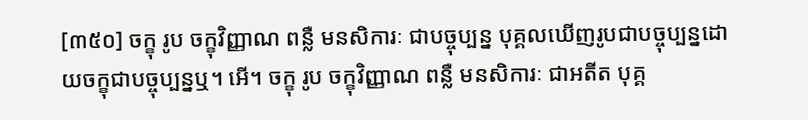[៣៥០] ចក្ខុ រូប ចក្ខុវិញ្ញាណ ពន្លឺ មនសិការៈ ជាបច្ចុប្បន្ន បុគ្គលឃើញរូបជាបច្ចុប្បន្នដោយចក្ខុជាបច្ចុប្បន្នឬ។ អើ។ ចក្ខុ រូប ចក្ខុវិញ្ញាណ ពន្លឺ មនសិការៈ ជាអតីត បុគ្គ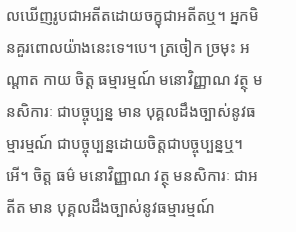លឃើញរូបជាអតីតដោយចក្ខុជាអតីតឬ។ អ្នកមិនគួរពោលយ៉ាងនេះទេ។បេ។ ត្រចៀក ច្រមុះ អណ្តាត កាយ ចិត្ត ធម្មារម្មណ៍ មនោវិញ្ញាណ វត្ថុ មនសិការៈ ជាបច្ចុប្បន្ន មាន បុគ្គលដឹងច្បាស់នូវធម្មារម្មណ៍ ជាបច្ចុប្បន្នដោយចិត្តជាបច្ចុប្បន្នឬ។ អើ។ ចិត្ត ធម៌ មនោវិញ្ញាណ វត្ថុ មនសិការៈ ជាអតីត មាន បុគ្គលដឹងច្បាស់នូវធម្មារម្មណ៍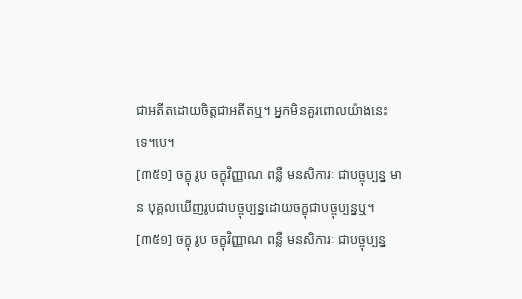ជាអតីតដោយចិត្តជាអតីតឬ។ អ្នកមិនគួរពោលយ៉ាងនេះទេ។បេ។
[៣៥១] ចក្ខុ រូប ចក្ខុវិញ្ញាណ ពន្លឺ មនសិការៈ ជាបច្ចុប្បន្ន មាន បុគ្គលឃើញរូបជាបច្ចុប្បន្នដោយចក្ខុជាបច្ចុប្បន្នឬ។
[៣៥១] ចក្ខុ រូប ចក្ខុវិញ្ញាណ ពន្លឺ មនសិការៈ ជាបច្ចុប្បន្ន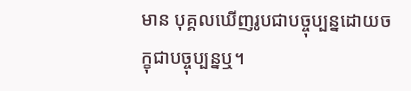មាន បុគ្គលឃើញរូបជាបច្ចុប្បន្នដោយចក្ខុជាបច្ចុប្បន្នឬ។